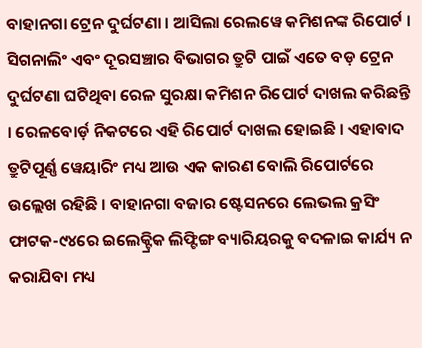ବାହାନଗା ଟ୍ରେନ ଦୁର୍ଘଟଣା । ଆସିଲା ରେଲୱେ କମିଶନଙ୍କ ରିପୋର୍ଟ । ସିଗନାଲିଂ ଏବଂ ଦୂରସଞ୍ଚାର ବିଭାଗର ତ୍ରୁଟି ପାଇଁ ଏତେ ବଡ଼ ଟ୍ରେନ ଦୁର୍ଘଟଣା ଘଟିଥିବା ରେଳ ସୁରକ୍ଷା କମିଶନ ରିପୋର୍ଟ ଦାଖଲ କରିଛନ୍ତି । ରେଳବୋର୍ଡ଼ ନିକଟରେ ଏହି ରିପୋର୍ଟ ଦାଖଲ ହୋଇଛି । ଏହାବାଦ ତ୍ରୁଟିପୂର୍ଣ୍ଣ ୱେୟାରିଂ ମଧ୍ୟ ଆଉ ଏକ କାରଣ ବୋଲି ରିପୋର୍ଟରେ ଉଲ୍ଲେଖ ରହିଛି । ବାହାନଗା ବଜାର ଷ୍ଟେସନରେ ଲେଭଲ କ୍ରସିଂ ଫାଟକ-୯୪ରେ ଇଲେକ୍ଟ୍ରିକ ଲିଫ୍ଟିଙ୍ଗ ବ୍ୟାରିୟରକୁ ବଦଳାଇ କାର୍ଯ୍ୟ ନ କରାଯିବା ମଧ୍ୟ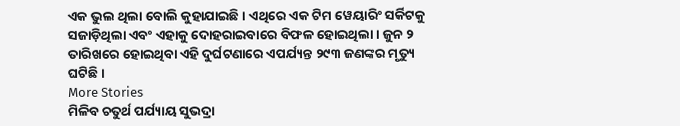ଏକ ଭୁଲ ଥିଲା ବୋଲି କୁହାଯାଇଛି । ଏଥିରେ ଏକ ଟିମ ୱେୟାରିଂ ସର୍କିଟକୁ ସଜାଡ଼ିଥିଲା ଏବଂ ଏହାକୁ ଦୋହରାଇବାରେ ବିଫଳ ହୋଇଥିଲା । ଜୁନ ୨ ତାରିଖରେ ହୋଇଥିବା ଏହି ଦୁର୍ଘଟଣାରେ ଏପର୍ଯ୍ୟନ୍ତ ୨୯୩ ଜଣଙ୍କର ମୃତ୍ୟୁ ଘଟିଛି ।
More Stories
ମିଳିବ ଚତୁର୍ଥ ପର୍ଯ୍ୟାୟ ସୁଭଦ୍ରା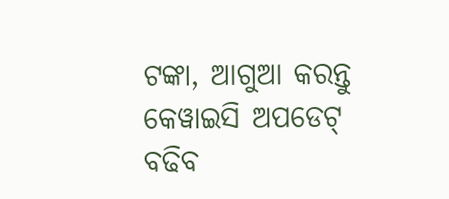ଟଙ୍କା, ଆଗୁଆ କରନ୍ତୁ କେୱାଇସି ଅପଡେଟ୍
ବଢିବ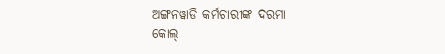ଅଙ୍ଗନୱାଡି କର୍ମଚାରୀଙ୍କ ଦରମା
କୋଲ୍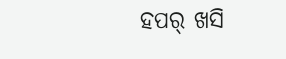ହପର୍ ଖସି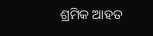ଶ୍ରମିକ ଆହତ